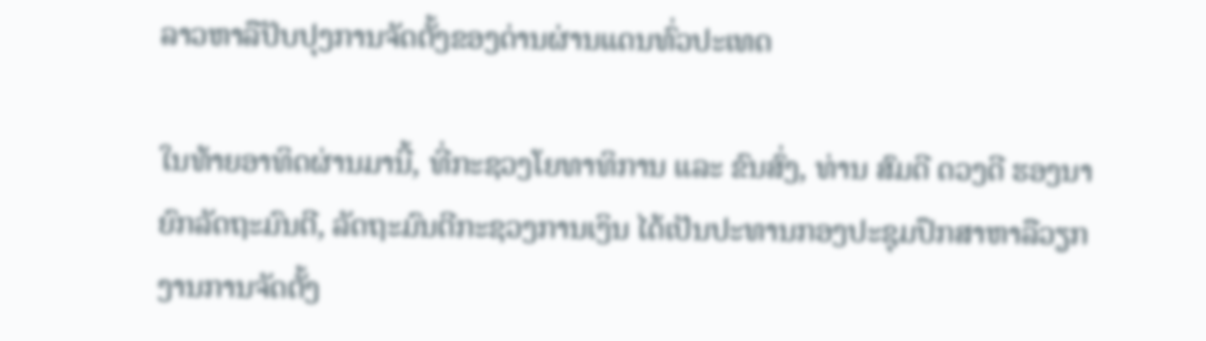ລາວຫາລືປັບປຸງການຈັດຕັ້ງຂອງດ່ານຜ່ານແດນທົ່ວປະເທດ

ໃນທ້າຍອາທິດຜ່ານມານີ້, ທີ່ກະຊວງໂຍທາທິການ ແລະ ຂົນສົ່ງ, ທ່ານ ສົມດີ ດວງດີ ຮອງນາຍົກລັດຖະມົນຕີ, ລັດຖະມົນຕີກະຊວງການເງິນ ໄດ້ເປັນປະທານກອງປະຊຸມປຶກສາຫາລືວຽກງານການຈັດຕັ້ງ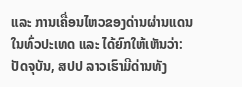ແລະ ການເຄື່ອນໄຫວຂອງດ່ານຜ່ານແດນໃນທົ່ວປະເທດ ແລະ ໄດ້ຍົກໃຫ້ເຫັນວ່າ: ປັດຈຸບັນ, ສປປ ລາວເຮົາມີດ່ານທັງ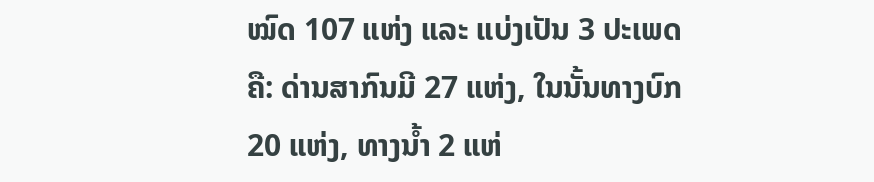ໝົດ 107 ແຫ່ງ ແລະ ແບ່ງເປັນ 3 ປະເພດຄື: ດ່ານສາກົນມີ 27 ແຫ່ງ, ໃນນັ້ນທາງບົກ 20 ແຫ່ງ, ທາງນ້ຳ 2 ແຫ່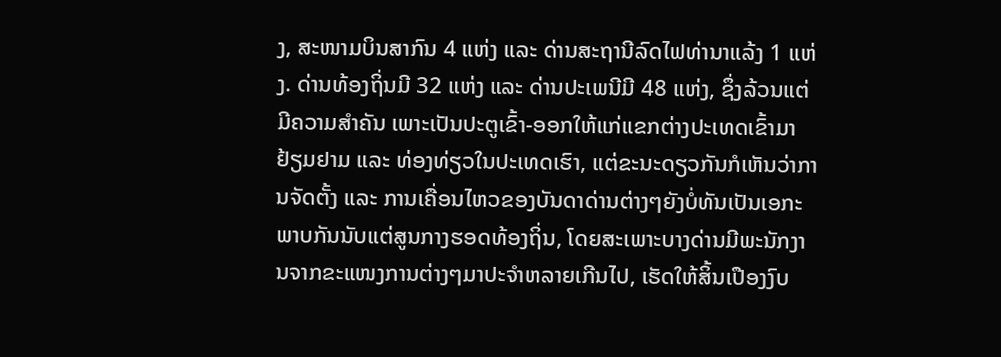ງ, ສະໜາມບິນສາກົນ 4 ແຫ່ງ ແລະ ດ່ານສະຖານີລົດໄຟທ່ານາແລ້ງ 1 ແຫ່ງ. ດ່ານທ້ອງຖິ່ນມີ 32 ແຫ່ງ ແລະ ດ່ານປະເພນີມີ 48 ແຫ່ງ, ຊຶ່ງລ້ວນແຕ່ມີຄວາມສຳຄັນ ເພາະເປັນປະຕູເຂົ້າ-ອອກໃຫ້ແກ່ແຂກຕ່າງປະເທດເຂົ້າມາຢ້ຽມຢາມ ແລະ ທ່ອງທ່ຽວໃນປະເທດເຮົາ, ແຕ່ຂະນະດຽວກັນກໍເຫັນວ່າການຈັດຕັ້ງ ແລະ ການເຄື່ອນໄຫວຂອງບັນດາດ່ານຕ່າງໆຍັງບໍ່ທັນເປັນເອກະພາບກັນນັບແຕ່ສູນກາງຮອດທ້ອງຖິ່ນ, ໂດຍສະເພາະບາງດ່ານມີພະນັກງານຈາກຂະແໜງການຕ່າງໆມາປະຈໍາຫລາຍເກີນໄປ, ເຮັດໃຫ້ສິ້ນເປືອງງົບ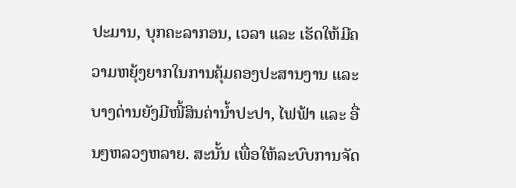ປະມານ, ບຸກຄະລາກອນ, ເວລາ ແລະ ເຮັດໃຫ້ມີຄວາມຫຍຸ້ງຍາກໃນການຄຸ້ມຄອງປະສານງານ ແລະ ບາງດ່ານຍັງມີໜີ້ສິນຄ່ານ້ຳປະປາ, ໄຟຟ້າ ແລະ ອື່ນໆຫລວງຫລາຍ. ສະນັ້ນ ເພື່ອໃຫ້ລະບົບການຈັດ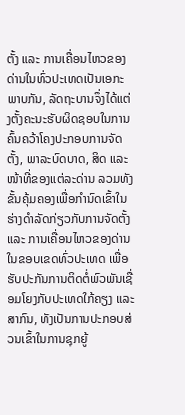ຕັ້ງ ແລະ ການເຄື່ອນໄຫວຂອງດ່ານໃນທົ່ວປະເທດເປັນເອກະພາບກັນ, ລັດຖະບານຈຶ່ງໄດ້ແຕ່ງຕັ້ງຄະນະຮັບຜິດຊອບໃນການຄົ້ນຄວ້າໂຄງປະກອບການຈັດຕັ້ງ, ພາລະບົດບາດ, ສິດ ແລະ ໜ້າທີ່ຂອງແຕ່ລະດ່ານ ລວມທັງຂັ້ນຄຸ້ມຄອງເພື່ອກຳນົດເຂົ້າໃນຮ່າງດຳລັດກ່ຽວກັບການຈັດຕັ້ງ ແລະ ການເຄື່ອນໄຫວຂອງດ່ານໃນຂອບເຂດທົ່ວປະເທດ ເພື່ອຮັບປະກັນການຕິດຕໍ່ພົວພັນເຊື່ອມໂຍງກັບປະເທດໃກ້ຄຽງ ແລະ ສາກົນ, ທັງເປັນການປະກອບສ່ວນເຂົ້າໃນການຊຸກຍູ້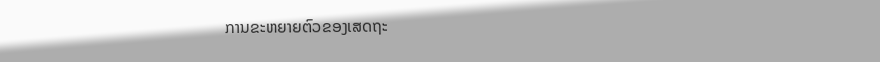ການຂະຫຍາຍຕົວຂອງເສດຖະ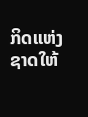ກິດແຫ່ງຊາດໃຫ້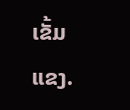ເຂັ້ມ
ແຂງ.